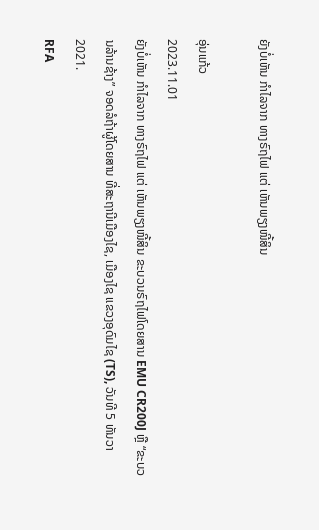ຍັງບໍ່ເຫັນ ກໍາໄລຈາກ ທາງຣົຖໄຟ ແຕ່ ເຫັນພຽງໜີ້ສິນ

ອຸ່ນແກ້ວ
2023.11.01
ຍັງບໍ່ເຫັນ ກໍາໄລຈາກ ທາງຣົຖໄຟ ແຕ່ ເຫັນພຽງໜີ້ສິນ ຂະບວນຣົຖໄຟໂດຍສານ EMU CR200J ຫຼື “ຂະບວນລ້ານຊ້າງ” ຈອດລໍຖ້າຜູ້ໂດຍສານ ທີ່ສະຖານີເມືອງໄຊ, ເມືອງໄຊ ແຂວງອຸດົມໄຊ (TS), ວັນທີ 5 ທັນວາ 2021.
RFA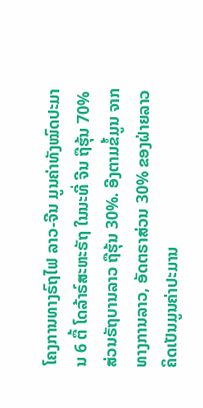ໂຄງການທາງຣົຖໄຟ ລາວ-ຈີນ ມູນຄ່າທັງໝົດປະມານ 6 ຕື້ ໂດລ້າຣ໌ສະຫະຣັຖ ໃນນະທີ່ ຈີນ ຖືຮຸ້ນ 70% ສ່ວນຣັຖບານລາວ ຖືຮຸ້ນ 30%. ອີງຕາມຂໍ້ມູນ ຈາກທາງການລາວ, ອັດຕຣາສ່ວນ 30% ຂອງຝ່າຍລາວ ຄິດເປັນມູນຄ່າປະມານ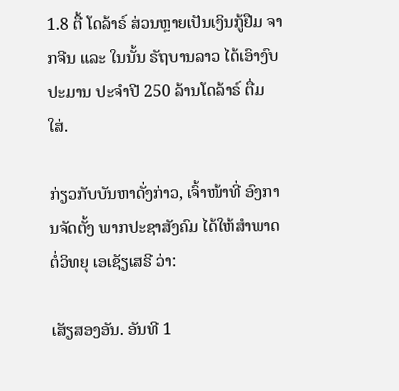1.8 ຕື້ ໂດລ້າຣ໌ ສ່ວນຫຼາຍເປັນເງິນກູ້ຢືມ ຈາກຈີນ ແລະ ໃນນັ້ນ ຣັຖບານລາວ ໄດ້ເອົາງົບປະມານ ປະຈໍາປີ 250 ລ້ານໂດລ້າຣ໌ ຕື່ມໃສ່.

ກ່ຽວກັບບັນຫາດັ່ງກ່າວ, ເຈົ້າໜ້າທີ່ ອົງການຈັດຕັ້ງ ພາກປະຊາສັງຄົມ ໄດ້ໃຫ້ສໍາພາດຕໍ່ວິທຍຸ ເອເຊັຽເສຣີ ວ່າ:

ເສັຽສອງອັນ. ອັນທີ 1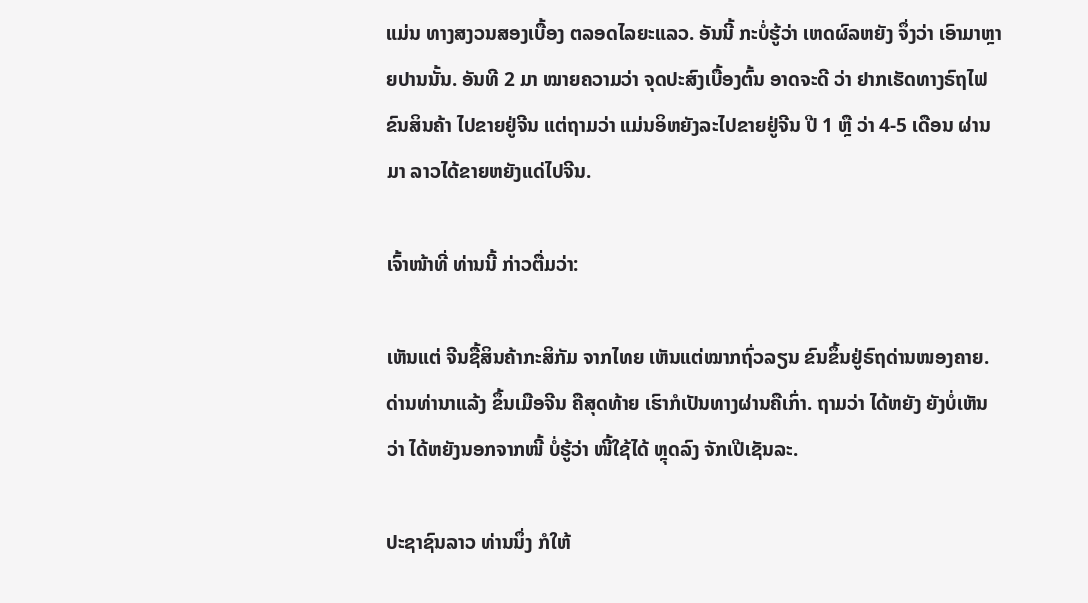ແມ່ນ ທາງສງວນສອງເບື້ອງ ຕລອດໄລຍະແລວ. ອັນນີ້ ກະບໍ່ຮູ້ວ່າ ເຫດຜົລຫຍັງ ຈຶ່ງວ່າ ເອົາມາຫຼາຍປານນັ້ນ. ອັນທີ 2 ມາ ໝາຍຄວາມວ່າ ຈຸດປະສົງເບື້ອງຕົ້ນ ອາດຈະດີ ວ່າ ຢາກເຮັດທາງຣົຖໄຟ ຂົນສິນຄ້າ ໄປຂາຍຢູ່ຈີນ ແຕ່ຖາມວ່າ ແມ່ນອິຫຍັງລະໄປຂາຍຢູ່ຈີນ ປີ 1 ຫຼື ວ່າ 4-5 ເດືອນ ຜ່ານມາ ລາວໄດ້ຂາຍຫຍັງແດ່ໄປຈີນ.

ເຈົ້າໜ້າທີ່ ທ່ານນີ້ ກ່າວຕື່ມວ່າ:

ເຫັນແຕ່ ຈີນຊື້ສິນຄ້າກະສິກັມ ຈາກໄທຍ ເຫັນແຕ່ໝາກຖົ່ວລຽນ ຂົນຂຶ້ນຢູ່ຣົຖດ່ານໜອງຄາຍ. ດ່ານທ່ານາແລ້ງ ຂຶ້ນເມືອຈີນ ຄືສຸດທ້າຍ ເຮົາກໍເປັນທາງຜ່ານຄືເກົ່າ. ຖາມວ່າ ໄດ້ຫຍັງ ຍັງບໍ່ເຫັນວ່າ ໄດ້ຫຍັງນອກຈາກໜີ້ ບໍ່ຮູ້ວ່າ ໜີ້ໃຊ້ໄດ້ ຫຼຸດລົງ ຈັກເປີເຊັນລະ.

ປະຊາຊົນລາວ ທ່ານນຶ່ງ ກໍໃຫ້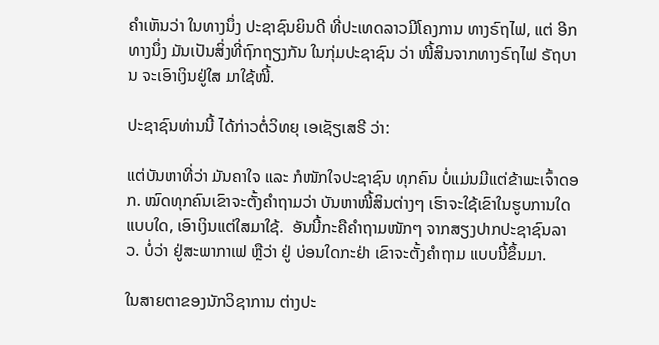ຄໍາເຫັນວ່າ ໃນທາງນຶ່ງ ປະຊາຊົນຍິນດີ ທີ່ປະເທດລາວມີໂຄງການ ທາງຣົຖໄຟ, ແຕ່ ອີກທາງນຶ່ງ ມັນເປັນສິ່ງທີ່ຖົກຖຽງກັນ ໃນກຸ່ມປະຊາຊົນ ວ່າ ໜີ້ສິນຈາກທາງຣົຖໄຟ ຣັຖບານ ຈະເອົາເງິນຢູ່ໃສ ມາໃຊ້ໜີ້.

ປະຊາຊົນທ່ານນີ້ ໄດ້ກ່າວຕໍ່ວິທຍຸ ເອເຊັຽເສຣີ ວ່າ:

ແຕ່ບັນຫາທີ່ວ່າ ມັນຄາໃຈ ແລະ ກໍໜັກໃຈປະຊາຊົນ ທຸກຄົນ ບໍ່ແມ່ນມີແຕ່ຂ້າພະເຈົ້າດອກ. ໝົດທຸກຄົນເຂົາຈະຕັ້ງຄໍາຖາມວ່າ ບັນຫາໜີ້ສິນຕ່າງໆ ເຮົາຈະໃຊ້ເຂົາໃນຮູບການໃດ ແບບໃດ, ເອົາເງິນແຕ່ໃສມາໃຊ້.  ອັນນີ້ກະຄືຄໍາຖາມໜັກໆ ຈາກສຽງປາກປະຊາຊົນລາວ. ບໍ່ວ່າ ຢູ່ສະພາກາເຟ ຫຼືວ່າ ຢູ່ ບ່ອນໃດກະຢ່າ ເຂົາຈະຕັ້ງຄໍາຖາມ ແບບນີ້ຂຶ້ນມາ.

ໃນສາຍຕາຂອງນັກວິຊາການ ຕ່າງປະ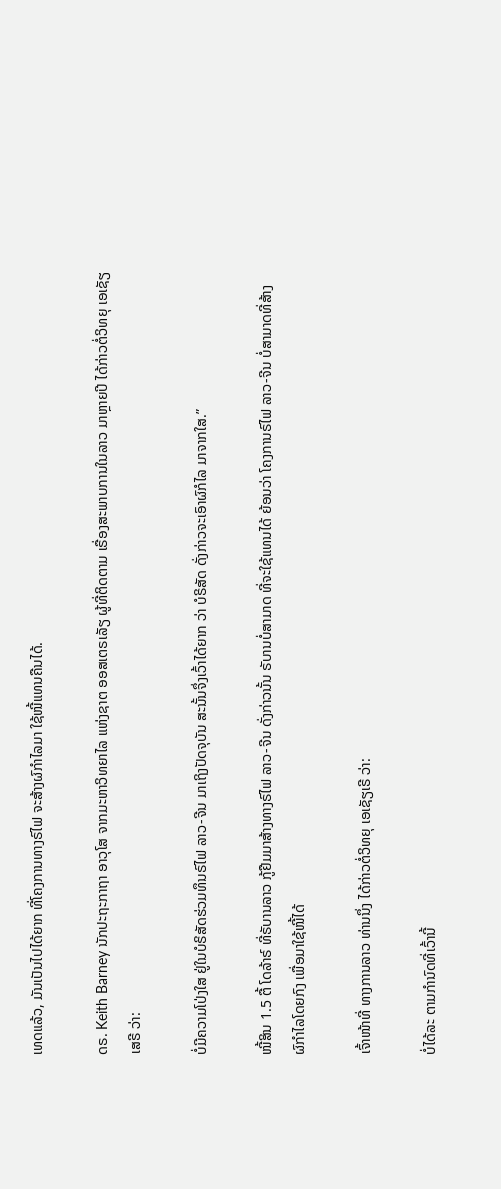ເທດແລ້ວ, ມັນເປັນໄປໄດ້ຍາກ ທີ່ໂຄງການທາງຣົໄຟ ຈະສ້າງຜົກຳໄລມາ ໃຊ້ໜີ້ແທນຄືນໄດ້.

ດຣ. Keith Barney ນັກປະຖະກາຖາ ອາວຸໂສ ຈາກມະຫາວິທຍາໄລ ແຫ່ງຊາຕ ອອສເຕຣເລັຽ ຜູ້ທີ່ຕິດຕາມ ເຣື່ອງສະພາບການໃນລາວ ມາຫຼາຍປີ ໄດ້ກ່າວຕໍ່ວິທຍຸ ເອເຊັຽເສຣີ ວ່າ:

ບໍ່ມີຄວາມໂປ່ງໃສ ຢູ່ໃນບໍຣິສັດຮ່ວມທຶນຣົໄຟ ລາວ-ຈີນ ມາເຖິງປັດຈຸບັນ ສະນັ້ນຈຶ່ງເວົ້າໄດ້ຍາກ ວ່າ ບໍຣິສັດ ດັ່ງກ່າວຈະເອົາຜົກໍໄລ ມາຈາກໃສ.”

ໜີ້ສິນ 1.5 ຕື້ ໂດລ້າຣ໌ ທີ່ຣັບານລາວ ກູ້ຢືມມາສ້າງທາງຣົໄຟ ລາວ-ຈີນ ດັ່ງກ່າວນັ້ນ ຣັບານບໍ່ສາມາດ ທີ່ຈະໃຊ້ແທນໄດ້ ຍ້ອນວ່າ ໂຄງການຣົໄຟ ລາວ-ຈີນ ບໍ່ສາມາດທີ່ສ້າງຜົກຳໄລໂດຍກົງ ເພື່ອມາໃຊ້ໜີ້ໄດ້

ເຈົ້າໜ້າທີ່ ທາງການລາວ ທ່ານນຶ່ງ ໄດ້ກ່າວຕໍ່ວິທຍຸ ເອເຊັຽເຣີ ວ່າ:

ບໍ່ໄດ້ລະ ຕາມກຳນົດທີ່ເວົ້ານີ້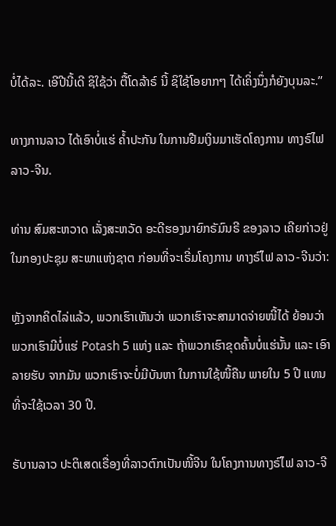ບໍ່ໄດ້ລະ. ເອີປີນີ້ເດີ ຊິໃຊ້ວ່າ ຕື້ໂດລ້າຣ໌ ນີ້ ຊິໃຊ້ໂອຍາກໆ ໄດ້ເຄິ່ງນຶ່ງກໍຍັງບຸນລະ.”

ທາງການລາວ ໄດ້ເອົາບໍ່ແຮ່ ຄ້ຳປະກັນ ໃນການຢືມເງິນມາເຮັດໂຄງການ ທາງຣົໄຟ ລາວ-ຈີນ.

ທ່ານ ສົມສະຫວາດ ເລັ່ງສະຫວັດ ອະດີຮອງນາຍົກຣັມົນຣີ ຂອງລາວ ເຄີຍກ່າວຢູ່ໃນກອງປະຊຸມ ສະພາແຫ່ງຊາຕ ກ່ອນທີ່ຈະເຣີ່ມໂຄງການ ທາງຣົໄຟ ລາວ-ຈີນວ່າ:

ຫຼັງຈາກຄິດໄລ່ແລ້ວ, ພວກເຮົາເຫັນວ່າ ພວກເຮົາຈະສາມາດຈ່າຍໜີ້ໄດ້ ຍ້ອນວ່າ ພວກເຮົາມີບໍ່ແຮ່ Potash 5 ແຫ່ງ ແລະ ຖ້າພວກເຮົາຂຸດຄົ້ນບໍ່ແຮ່ນັ້ນ ແລະ ເອົາລາຍຮັບ ຈາກມັນ ພວກເຮົາຈະບໍ່ມີບັນຫາ ໃນການໃຊ້ໜີ້ຄືນ ພາຍໃນ 5 ປີ ແທນທີ່ຈະໃຊ້ເວລາ 30 ປີ.

ຣັບານລາວ ປະຕິເສດເຣື່ອງທີ່ລາວຕົກເປັນໜີ້ຈີນ ໃນໂຄງການທາງຣົໄຟ ລາວ-ຈີ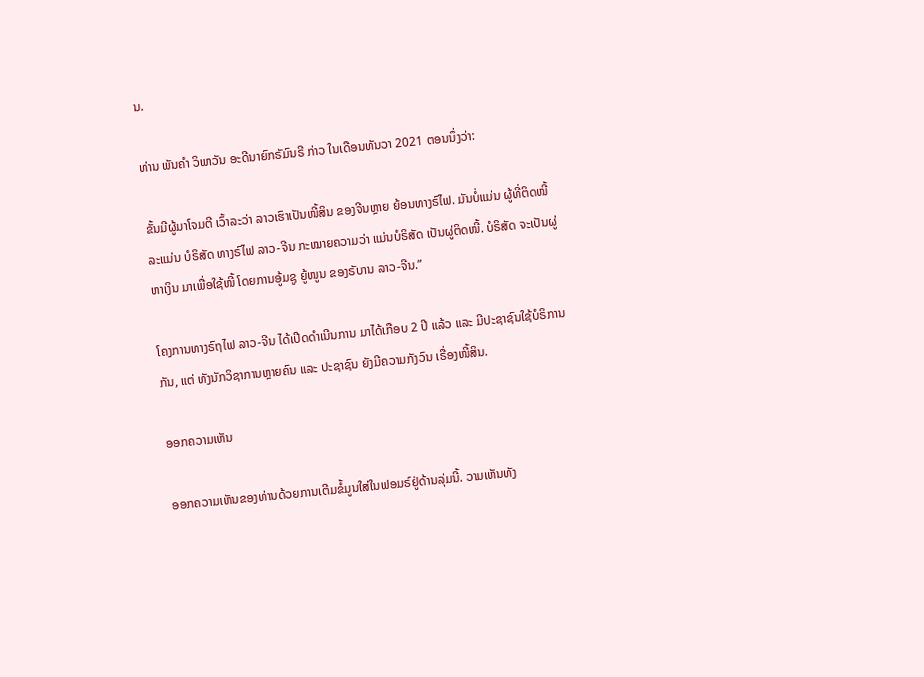ນ.

ທ່ານ ພັນຄຳ ວິພາວັນ ອະດີນາຍົກຣັມົນຣີ ກ່າວ ໃນເດືອນທັນວາ 2021 ຕອນນຶ່ງວ່າ:

ຂັ້ນມີຜູ້ມາໂຈມຕີ ເວົ້າລະວ່າ ລາວເຮົາເປັນໜີ້ສິນ ຂອງຈີນຫຼາຍ ຍ້ອນທາງຣົໄຟ. ມັນບໍ່ແມ່ນ ຜູ້ທີ່ຕິດໜີ້ລະແມ່ນ ບໍຣິສັດ ທາງຣົໄຟ ລາວ-ຈີນ ກະໝາຍຄວາມວ່າ ແມ່ນບໍຣິສັດ ເປັນຜູ່ຕິດໜີ້. ບໍຣິສັດ ຈະເປັນຜູ່ຫາເງິນ ມາເພື່ອໃຊ້ໜີ້ ໂດຍການອູ້ມຊູ ຍູ້ໜູນ ຂອງຣັບານ ລາວ-ຈີນ.”

ໂຄງການທາງຣົຖໄຟ ລາວ-ຈີນ ໄດ້ເປີດດໍາເນີນການ ມາໄດ້ເກືອບ 2 ປີ ແລ້ວ ແລະ ມີປະຊາຊົນໃຊ້ບໍຣິການກັນ, ແຕ່ ທັງນັກວິຊາການຫຼາຍຄົນ ແລະ ປະຊາຊົນ ຍັງມີຄວາມກັງວົນ ເຣື່ອງໜີ້ສິນ.

ອອກຄວາມເຫັນ

ອອກຄວາມເຫັນຂອງທ່ານດ້ວຍການເຕີມຂໍ້ມູນໃສ່ໃນຟອມຣ໌ຢູ່ດ້ານລຸ່ມນີ້. ວາມເຫັນທັງ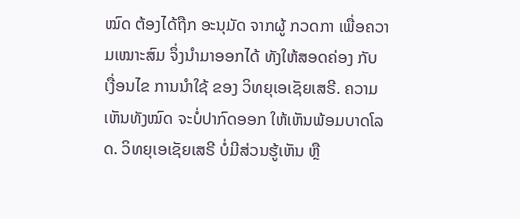ໝົດ ຕ້ອງໄດ້ຖືກ ອະນຸມັດ ຈາກຜູ້ ກວດກາ ເພື່ອຄວາມເໝາະສົມ ຈຶ່ງນໍາມາອອກໄດ້ ທັງໃຫ້ສອດຄ່ອງ ກັບ ເງື່ອນໄຂ ການນຳໃຊ້ ຂອງ ວິທຍຸເອເຊັຍເສຣີ. ຄວາມເຫັນທັງໝົດ ຈະບໍ່ປາກົດອອກ ໃຫ້ເຫັນພ້ອມບາດໂລດ. ວິທຍຸເອເຊັຍເສຣີ ບໍ່ມີສ່ວນຮູ້ເຫັນ ຫຼື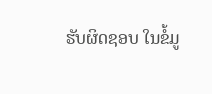ຮັບຜິດຊອບ ໃນຂໍ້ມູ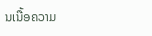ນເນື້ອຄວາມ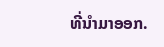ທີ່ນໍາມາອອກ.